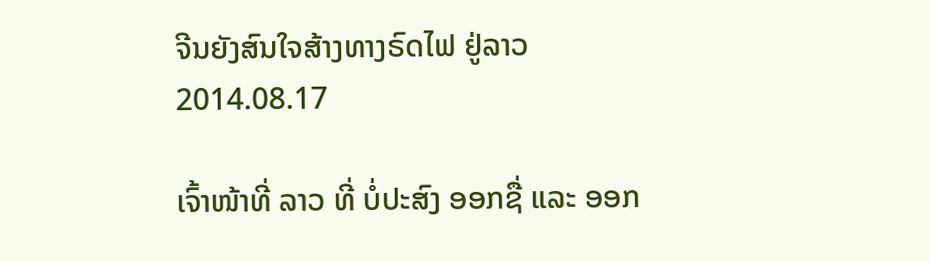ຈີນຍັງສົນໃຈສ້າງທາງຣົດໄຟ ຢູ່ລາວ
2014.08.17

ເຈົ້າໜ້າທີ່ ລາວ ທີ່ ບໍ່ປະສົງ ອອກຊື່ ແລະ ອອກ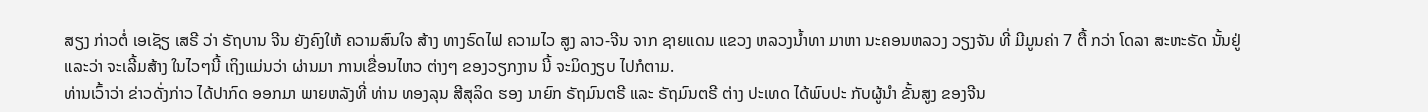ສຽງ ກ່າວຕໍ່ ເອເຊັຽ ເສຣີ ວ່າ ຣັຖບານ ຈີນ ຍັງຄົງໃຫ້ ຄວາມສົນໃຈ ສ້າງ ທາງຣົດໄຟ ຄວາມໄວ ສູງ ລາວ-ຈີນ ຈາກ ຊາຍແດນ ແຂວງ ຫລວງນໍ້າທາ ມາຫາ ນະຄອນຫລວງ ວຽງຈັນ ທີ່ ມີມູນຄ່າ 7 ຕື້ ກວ່າ ໂດລາ ສະຫະຣັດ ນັ້ນຢູ່ ແລະວ່າ ຈະເລີ້ມສ້າງ ໃນໄວໆນີ້ ເຖິງແມ່ນວ່າ ຜ່ານມາ ການເຂື່ອນໄຫວ ຕ່າງໆ ຂອງວຽກງານ ນີ້ ຈະມິດງຽບ ໄປກໍຕາມ.
ທ່ານເວົ້າວ່າ ຂ່າວດັ່ງກ່າວ ໄດ້ປາກົດ ອອກມາ ພາຍຫລັງທີ່ ທ່ານ ທອງລຸນ ສີສຸລິດ ຮອງ ນາຍົກ ຣັຖມົນຕຣີ ແລະ ຣັຖມົນຕຣີ ຕ່າງ ປະເທດ ໄດ້ພົບປະ ກັບຜູ້ນໍາ ຂັ້ນສູງ ຂອງຈີນ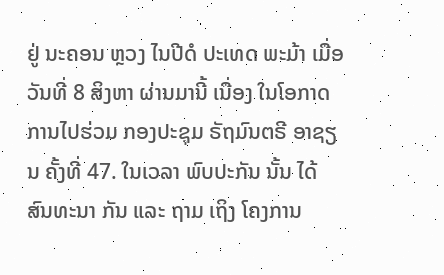ຢູ່ ນະຄອນ ຫຼວງ ໄນປີດໍ ປະເທດ ພະມ້າ ເມື່ອວັນທີ່ 8 ສິງຫາ ຜ່ານມານີ້ ເນື່ອງ ໃນໂອກາດ ການໄປຮ່ວມ ກອງປະຊຸມ ຣັຖມົນຕຣີ ອາຊຽນ ຄັ້ງທີ່ 47. ໃນເວລາ ພົບປະກັນ ນັ້ນ ໄດ້ ສົນທະນາ ກັນ ແລະ ຖາມ ເຖິງ ໂຄງການ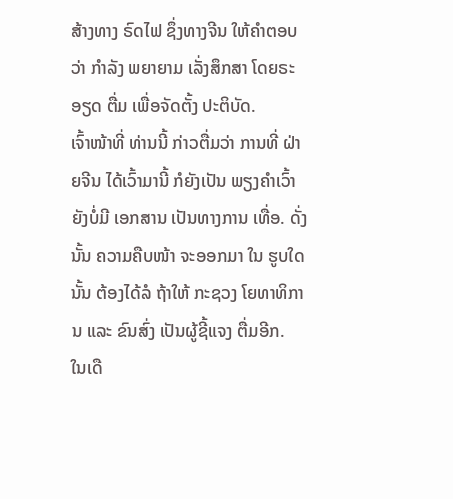ສ້າງທາງ ຣົດໄຟ ຊຶ່ງທາງຈີນ ໃຫ້ຄໍາຕອບວ່າ ກໍາລັງ ພຍາຍາມ ເລັ່ງສຶກສາ ໂດຍຣະອຽດ ຕື່ມ ເພື່ອຈັດຕັ້ງ ປະຕິບັດ.
ເຈົ້າໜ້າທີ່ ທ່ານນີ້ ກ່າວຕື່ມວ່າ ການທີ່ ຝ່າຍຈີນ ໄດ້ເວົ້າມານີ້ ກໍຍັງເປັນ ພຽງຄໍາເວົ້າ ຍັງບໍ່ມີ ເອກສານ ເປັນທາງການ ເທື່ອ. ດັ່ງນັ້ນ ຄວາມຄືບໜ້າ ຈະອອກມາ ໃນ ຮູບໃດນັ້ນ ຕ້ອງໄດ້ລໍ ຖ້າໃຫ້ ກະຊວງ ໂຍທາທິການ ແລະ ຂົນສົ່ງ ເປັນຜູ້ຊີ້ແຈງ ຕື່ມອີກ.
ໃນເດື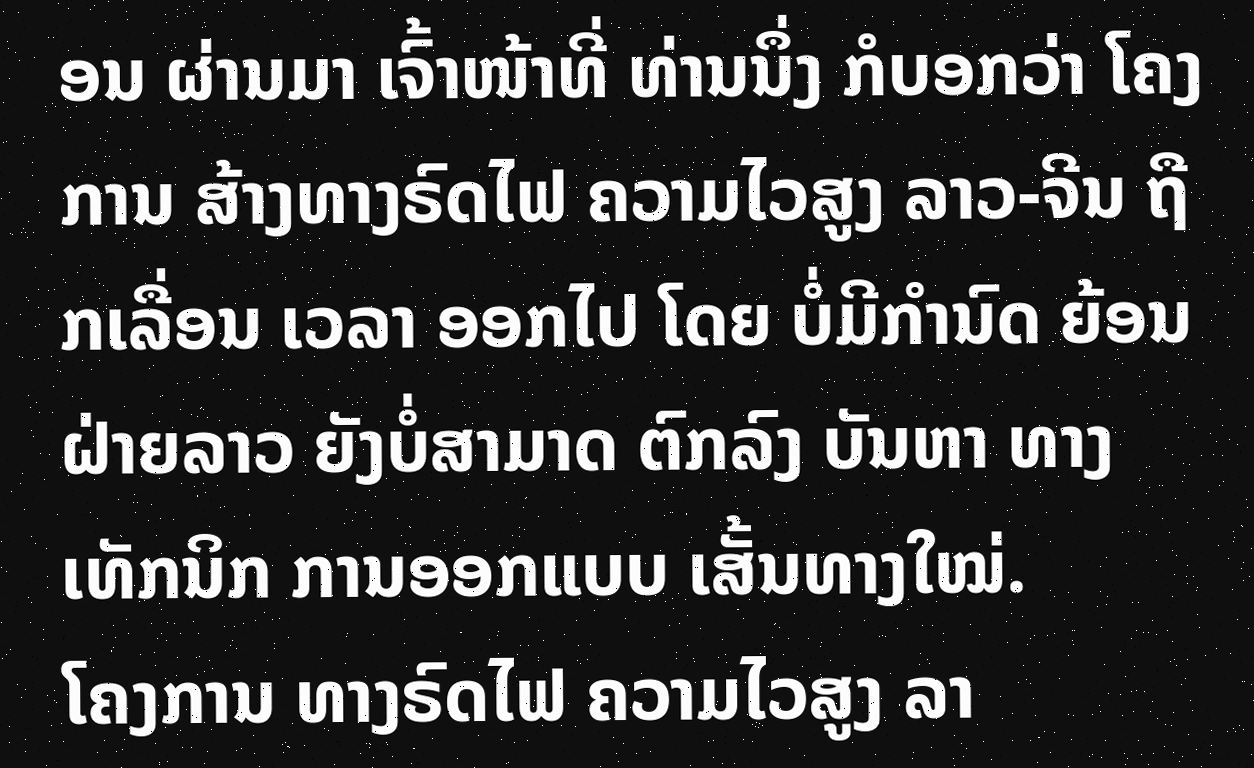ອນ ຜ່ານມາ ເຈົ້າໜ້າທີ່ ທ່ານນຶ່ງ ກໍບອກວ່າ ໂຄງການ ສ້າງທາງຣົດໄຟ ຄວາມໄວສູງ ລາວ-ຈີນ ຖືກເລື່ອນ ເວລາ ອອກໄປ ໂດຍ ບໍ່ມີກໍານົດ ຍ້ອນຝ່າຍລາວ ຍັງບໍ່ສາມາດ ຕົກລົງ ບັນຫາ ທາງເທັກນິກ ການອອກແບບ ເສັ້ນທາງໃໝ່.
ໂຄງການ ທາງຣົດໄຟ ຄວາມໄວສູງ ລາ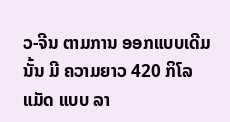ວ-ຈີນ ຕາມການ ອອກແບບເດີມ ນັ້ນ ມີ ຄວາມຍາວ 420 ກິໂລແມັດ ແບບ ລາ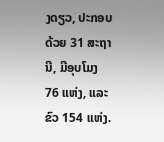ງດຽວ, ປະກອບ ດ້ວຍ 31 ສະຖານີ, ມີອຸບໂມງ 76 ແຫ່ງ, ແລະ ຂົວ 154 ແຫ່ງ.